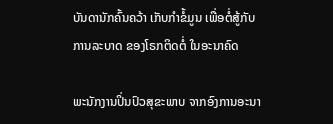ບັນດານັກຄົ້ນຄວ້າ ເກັບກຳຂໍ້ມູນ ເພື່ອຕໍ່ສູ້ກັບ ການລະບາດ ຂອງໂຣກຕິດຕໍ່ ໃນອະນາຄົດ

ພະນັກງານປິ່ນປົວສຸຂະພາບ ຈາກອົງການອະນາ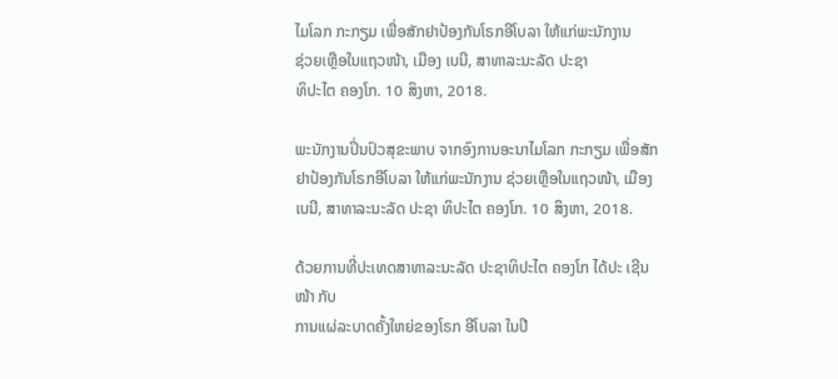ໄມໂລກ ກະກຽມ ເພື່ອສັກຢາປ້ອງກັນໂຣກອີໂບລາ ໃຫ້ແກ່ພະນັກງານ
ຊ່ວຍເຫຼືອໃນແຖວໜ້າ, ເມືອງ ເບນີ, ສາທາລະນະລັດ ປະຊາ
ທິປະໄຕ ຄອງໂກ. 10 ສິງຫາ, 2018.

ພະນັກງານປິ່ນປົວສຸຂະພາບ ຈາກອົງການອະນາໄມໂລກ ກະກຽມ ເພື່ອສັກຢາປ້ອງກັນໂຣກອີໂບລາ ໃຫ້ແກ່ພະນັກງານ ຊ່ວຍເຫຼືອໃນແຖວໜ້າ, ເມືອງ ເບນີ, ສາທາລະນະລັດ ປະຊາ ທິປະໄຕ ຄອງໂກ. 10 ສິງຫາ, 2018.

ດ້ວຍການທີ່ປະເທດສາທາລະນະລັດ ປະຊາທິປະໄຕ ຄອງໂກ ໄດ້ປະ ເຊີນໜ້າ ກັບ
ການແຜ່ລະບາດຄັ້ງໃຫຍ່ຂອງໂຣກ ອີໂບລາ ໃນປີ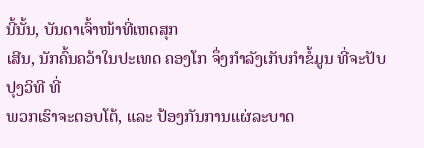ນີ້ນັ້ນ, ບັນດາເຈົ້າໜ້າທີ່ເຫດສຸກ
ເສີນ, ນັກຄົ້ນຄວ້າໃນປະເທດ ຄອງໂກ ຈຶ່ງກຳລັງເກັບກຳຂໍ້ມູນ ທີ່ຈະປັບປຸງວິທີ ທີ່
ພວກເຮົາຈະຕອບໂຕ້, ແລະ ປ້ອງກັນການແຜ່ລະບາດ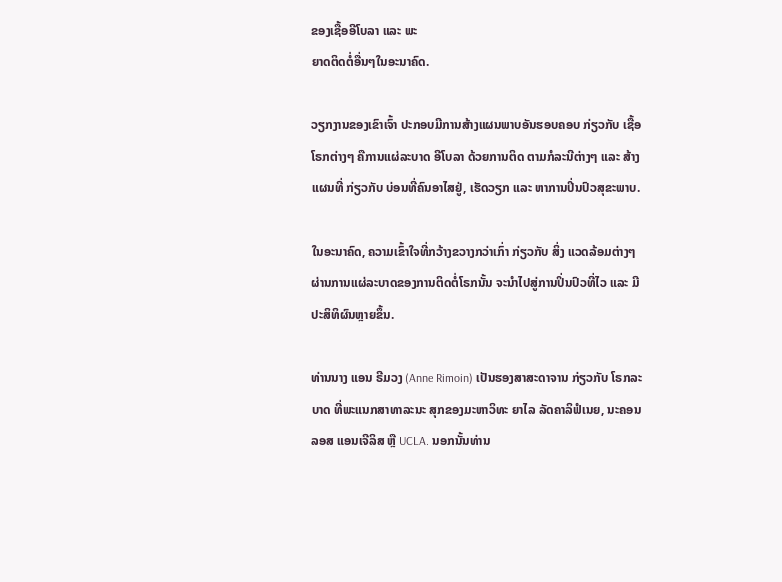ຂອງເຊື້ອອີໂບລາ ແລະ ພະ
ຍາດຕິດຕໍ່ອື່ນໆໃນອະນາຄົດ.

ວຽກງານຂອງເຂົາເຈົ້າ ປະກອບມີການສ້າງແຜນພາບອັນຮອບຄອບ ກ່ຽວກັບ ເຊື້ອ
ໂຣກຕ່າງໆ ຄືການແຜ່ລະບາດ ອີໂບລາ ດ້ວຍການຕິດ ຕາມກໍລະນີຕ່າງໆ ແລະ ສ້າງ
ແຜນທີ່ ກ່ຽວກັບ ບ່ອນທີ່ຄົນອາໄສຢູ່, ເຮັດວຽກ ແລະ ຫາການປິ່ນປົວສຸຂະພາບ.

ໃນອະນາຄົດ, ຄວາມເຂົ້າໃຈທີ່ກວ້າງຂວາງກວ່າເກົ່າ ກ່ຽວກັບ ສິ່ງ ແວດລ້ອມຕ່າງໆ
ຜ່ານການແຜ່ລະບາດຂອງການຕິດຕໍ່ໂຣກນັ້ນ ຈະນຳໄປສູ່ການປິ່ນປົວທີ່ໄວ ແລະ ມີ
ປະສິທິຜົນຫຼາຍຂຶ້ນ.

ທ່ານນາງ ແອນ ຣີມວງ (Anne Rimoin) ເປັນຮອງສາສະດາຈານ ກ່ຽວກັບ ໂຣກລະ
ບາດ ທີ່ພະແນກສາທາລະນະ ສຸກຂອງມະຫາວິທະ ຍາໄລ ລັດຄາລິຟໍເນຍ, ນະຄອນ
ລອສ ແອນເຈີລິສ ຫຼື UCLA. ນອກນັ້ນທ່ານ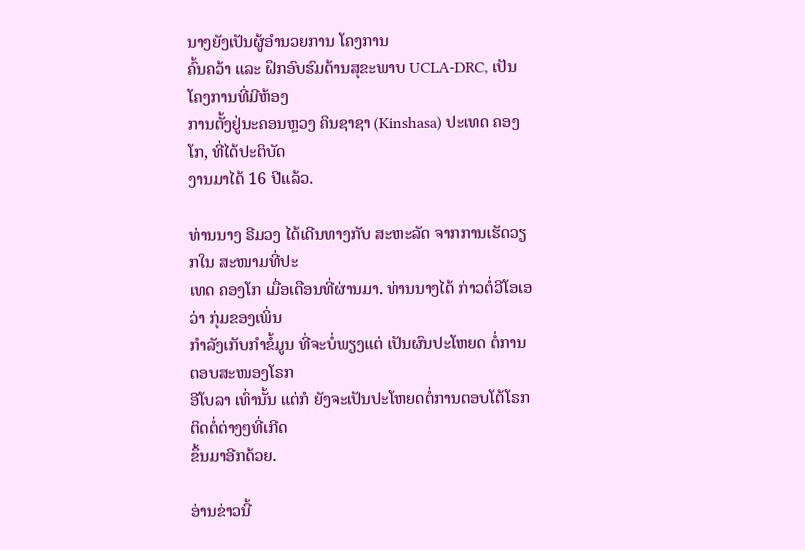ນາງຍັງເປັນຜູ້ອຳນວຍການ ໂຄງການ
ຄົ້ນຄວ້າ ແລະ ຝຶກອົບຮົມດ້ານສຸຂະພາບ UCLA-DRC, ເປັນໂຄງການທີ່ມີຫ້ອງ
ການຕັ້ງຢູ່ນະຄອນຫຼວງ ຄິນຊາຊາ (Kinshasa) ປະເທດ ຄອງໂກ, ທີ່ໄດ້ປະຕິບັດ
ງານມາໄດ້ 16 ປີແລ້ວ.

ທ່ານນາງ ຣີມວງ ໄດ້ເດີນທາງກັບ ສະຫະລັດ ຈາກການເຮັດວຽກໃນ ສະໜາມທີ່ປະ
ເທດ ຄອງໂກ ເມື່ອເດືອນທີ່ຜ່ານມາ. ທ່ານນາງໄດ້ ກ່າວຕໍ່ວີໂອເອວ່າ ກຸ່ມຂອງເພິ່ນ
ກຳລັງເກັບກຳຂໍ້ມູນ ທີ່ຈະບໍ່ພຽງແຕ່ ເປັນຜົນປະໂຫຍດ ຕໍ່ການຕອບສະໜອງໂຣກ
ອີໂບລາ ເທົ່ານັ້ນ ແຕ່ກໍ ຍັງຈະເປັນປະໂຫຍດຕໍ່ການຕອບໂຕ້ໂຣກຕິດຕໍ່ຕ່າງໆທີ່ເກີດ
ຂຶ້ນມາອີກດ້ວຍ.

ອ່ານຂ່າວນີ້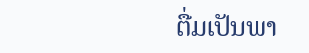ຕື່ມເປັນພາ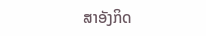ສາອັງກິດ